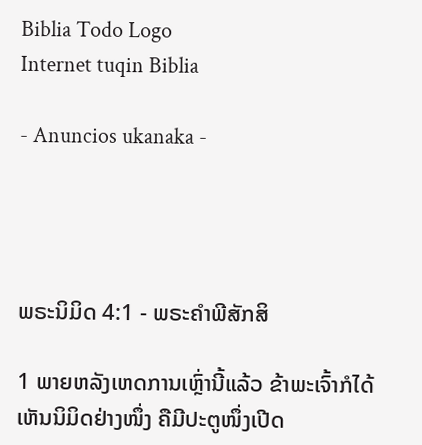Biblia Todo Logo
Internet tuqin Biblia

- Anuncios ukanaka -




ພຣະນິມິດ 4:1 - ພຣະຄຳພີສັກສິ

1 ພາຍຫລັງເຫດການເຫຼົ່ານີ້ແລ້ວ ຂ້າພະເຈົ້າກໍໄດ້ເຫັນນິມິດຢ່າງໜຶ່ງ ຄືມີປະຕູໜຶ່ງເປີດ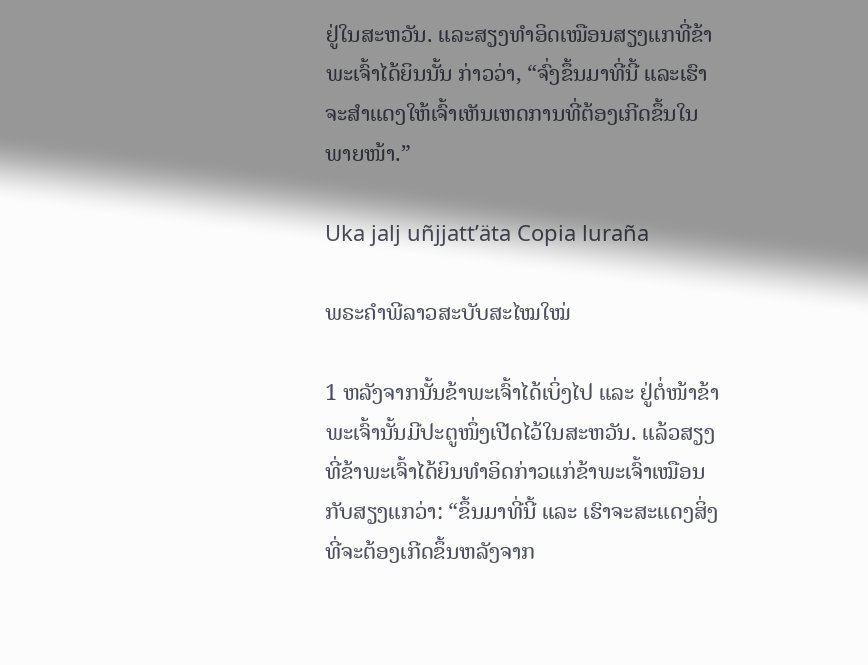ຢູ່ໃນສະຫວັນ. ແລະສຽງທຳອິດເໝືອນສຽງແກທີ່ຂ້າພະເຈົ້າໄດ້ຍິນນັ້ນ ກ່າວວ່າ, “ຈົ່ງຂຶ້ນມາທີ່ນີ້ ແລະເຮົາຈະສຳແດງໃຫ້ເຈົ້າເຫັນເຫດການທີ່ຕ້ອງເກີດຂຶ້ນໃນພາຍໜ້າ.”

Uka jalj uñjjattʼäta Copia luraña

ພຣະຄຳພີລາວສະບັບສະໄໝໃໝ່

1 ຫລັງຈາກນັ້ນຂ້າພະເຈົ້າໄດ້ເບິ່ງໄປ ແລະ ຢູ່ຕໍ່ໜ້າຂ້າພະເຈົ້ານັ້ນມີປະຕູໜຶ່ງເປີດໄວ້ໃນສະຫວັນ. ແລ້ວສຽງທີ່ຂ້າພະເຈົ້າໄດ້ຍິນທຳອິດກ່າວແກ່ຂ້າພະເຈົ້າເໝືອນກັບສຽງແກວ່າ: “ຂຶ້ນມາທີ່ນີ້ ແລະ ເຮົາຈະສະແດງສິ່ງທີ່ຈະຕ້ອງເກີດຂຶ້ນຫລັງຈາກ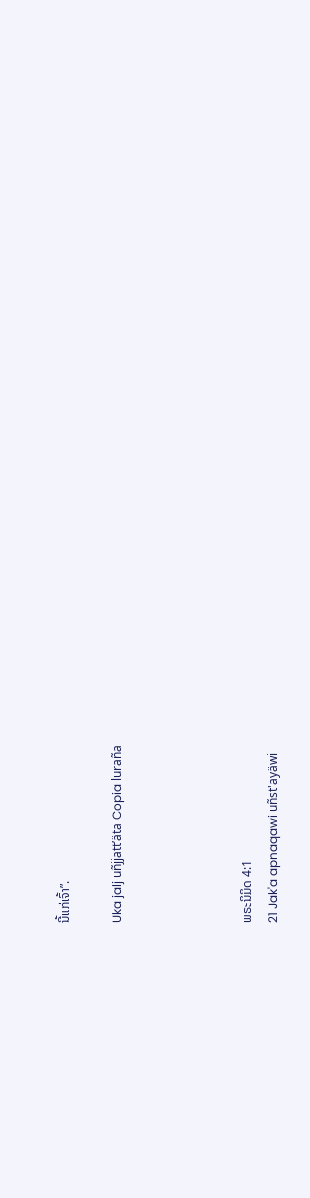ນີ້ແກ່ເຈົ້າ”.

Uka jalj uñjjattʼäta Copia luraña




ພຣະນິມິດ 4:1
21 Jak'a apnaqawi uñst'ayäwi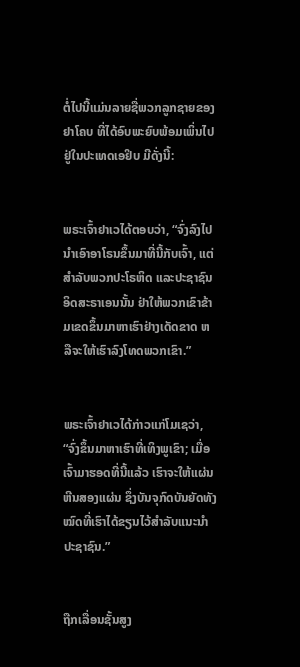ຕໍ່ໄປນີ້ແມ່ນລາຍຊື່ພວກລູກຊາຍຂອງຢາໂຄບ ທີ່ໄດ້ອົບພະຍົບພ້ອມເພິ່ນໄປຢູ່ໃນປະເທດເອຢິບ ມີດັ່ງນີ້:


ພຣະເຈົ້າຢາເວໄດ້ຕອບວ່າ, “ຈົ່ງລົງໄປນຳເອົາອາໂຣນຂຶ້ນມາທີ່ນີ້ກັບເຈົ້າ, ແຕ່ສຳລັບພວກປະໂຣຫິດ ແລະປະຊາຊົນອິດສະຣາເອນນັ້ນ ຢ່າໃຫ້ພວກເຂົາຂ້າມເຂດຂຶ້ນມາຫາເຮົາຢ່າງເດັດຂາດ ຫລືຈະໃຫ້ເຮົາລົງໂທດພວກເຂົາ.”


ພຣະເຈົ້າຢາເວໄດ້ກ່າວແກ່ໂມເຊວ່າ, “ຈົ່ງຂຶ້ນມາຫາເຮົາທີ່ເທິງພູເຂົາ; ເມື່ອເຈົ້າມາຮອດທີ່ນີ້ແລ້ວ ເຮົາຈະໃຫ້ແຜ່ນຫີນສອງແຜ່ນ ຊຶ່ງບັນຈຸກົດບັນຍັດທັງໝົດທີ່ເຮົາໄດ້ຂຽນໄວ້ສຳລັບແນະນຳປະຊາຊົນ.”


ຖືກເລື່ອນຊັ້ນສູງ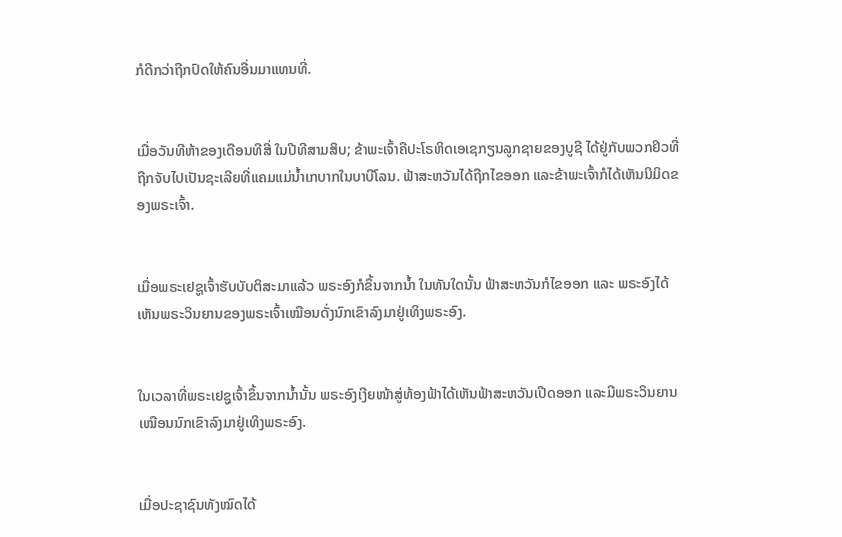ກໍດີກວ່າຖືກປົດໃຫ້ຄົນອື່ນມາແທນທີ່.


ເມື່ອວັນທີຫ້າຂອງເດືອນທີສີ່ ໃນປີທີສາມສິບ; ຂ້າພະເຈົ້າຄືປະໂຣຫິດເອເຊກຽນລູກຊາຍຂອງບູຊີ ໄດ້ຢູ່ກັບພວກຢິວທີ່ຖືກຈັບໄປເປັນຊະເລີຍທີ່ແຄມແມ່ນໍ້າເກບາກໃນບາບີໂລນ. ຟ້າສະຫວັນໄດ້ຖືກໄຂອອກ ແລະຂ້າພະເຈົ້າກໍໄດ້ເຫັນນິມິດຂອງພຣະເຈົ້າ.


ເມື່ອພຣະເຢຊູເຈົ້າຮັບບັບຕິສະມາແລ້ວ ພຣະອົງກໍຂຶ້ນຈາກນໍ້າ ໃນທັນໃດນັ້ນ ຟ້າສະຫວັນກໍໄຂອອກ ແລະ ພຣະອົງໄດ້ເຫັນພຣະວິນຍານຂອງພຣະເຈົ້າເໝືອນດັ່ງນົກເຂົາລົງມາຢູ່ເທິງພຣະອົງ.


ໃນເວລາທີ່ພຣະເຢຊູເຈົ້າຂຶ້ນຈາກນໍ້ານັ້ນ ພຣະອົງເງີຍໜ້າສູ່ທ້ອງຟ້າໄດ້ເຫັນຟ້າສະຫວັນເປີດອອກ ແລະມີພຣະວິນຍານເໝືອນນົກເຂົາລົງມາຢູ່ເທິງພຣະອົງ.


ເມື່ອປະຊາຊົນທັງໝົດໄດ້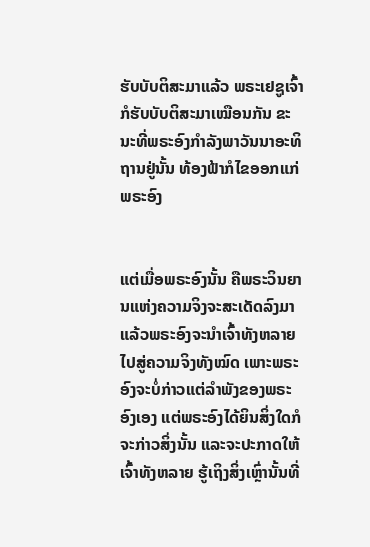ຮັບບັບຕິສະມາແລ້ວ ພຣະເຢຊູເຈົ້າກໍຮັບບັບຕິສະມາເໝືອນກັນ ຂະນະທີ່ພຣະອົງກຳລັງພາວັນນາອະທິຖານຢູ່ນັ້ນ ທ້ອງຟ້າກໍໄຂອອກແກ່ພຣະອົງ


ແຕ່ເມື່ອພຣະອົງນັ້ນ ຄືພຣະວິນຍານແຫ່ງຄວາມຈິງຈະສະເດັດລົງມາ ແລ້ວພຣະອົງຈະນຳເຈົ້າທັງຫລາຍໄປສູ່ຄວາມຈິງທັງໝົດ ເພາະພຣະອົງຈະບໍ່ກ່າວແຕ່ລຳພັງຂອງພຣະອົງເອງ ແຕ່ພຣະອົງໄດ້ຍິນສິ່ງໃດກໍຈະກ່າວສິ່ງນັ້ນ ແລະຈະປະກາດໃຫ້ເຈົ້າທັງຫລາຍ ຮູ້ເຖິງສິ່ງເຫຼົ່ານັ້ນທີ່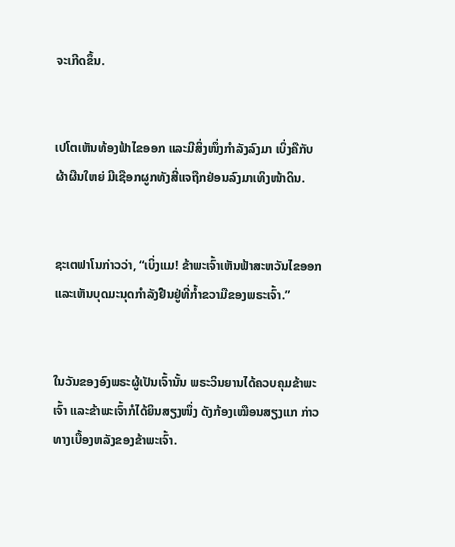ຈະເກີດຂຶ້ນ.


ເປໂຕເຫັນທ້ອງຟ້າໄຂອອກ ແລະມີສິ່ງໜຶ່ງກຳລັງລົງມາ ເບິ່ງຄືກັບຜ້າຜືນໃຫຍ່ ມີເຊືອກຜູກທັງສີ່ແຈຖືກຢ່ອນລົງມາເທິງໜ້າດິນ.


ຊະເຕຟາໂນກ່າວວ່າ, “ເບິ່ງແມ! ຂ້າພະເຈົ້າເຫັນຟ້າສະຫວັນໄຂອອກ ແລະເຫັນບຸດມະນຸດກຳລັງຢືນຢູ່ທີ່ກໍ້າຂວາມືຂອງພຣະເຈົ້າ.”


ໃນວັນຂອງອົງພຣະຜູ້ເປັນເຈົ້ານັ້ນ ພຣະວິນຍານໄດ້ຄວບຄຸມຂ້າພະເຈົ້າ ແລະຂ້າພະເຈົ້າກໍໄດ້ຍິນສຽງໜຶ່ງ ດັງກ້ອງເໝືອນສຽງແກ ກ່າວທາງເບື້ອງຫລັງຂອງຂ້າພະເຈົ້າ.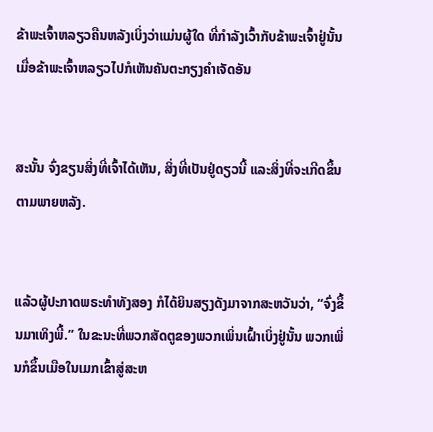ຂ້າພະເຈົ້າຫລຽວຄືນຫລັງເບິ່ງວ່າແມ່ນຜູ້ໃດ ທີ່ກຳລັງເວົ້າກັບຂ້າພະເຈົ້າຢູ່ນັ້ນ ເມື່ອຂ້າພະເຈົ້າຫລຽວໄປກໍເຫັນຄັນຕະກຽງຄຳເຈັດອັນ


ສະນັ້ນ ຈົ່ງຂຽນສິ່ງທີ່ເຈົ້າໄດ້ເຫັນ, ສິ່ງທີ່ເປັນຢູ່ດຽວນີ້ ແລະສິ່ງທີ່ຈະເກີດຂຶ້ນຕາມພາຍຫລັງ.


ແລ້ວຜູ້ປະກາດພຣະທຳທັງສອງ ກໍໄດ້ຍິນສຽງດັງມາຈາກສະຫວັນວ່າ, “ຈົ່ງຂຶ້ນມາເທິງພີ້.” ໃນຂະນະທີ່ພວກສັດຕູຂອງພວກເພິ່ນເຝົ້າເບິ່ງຢູ່ນັ້ນ ພວກເພິ່ນກໍຂຶ້ນເມືອໃນເມກເຂົ້າສູ່ສະຫ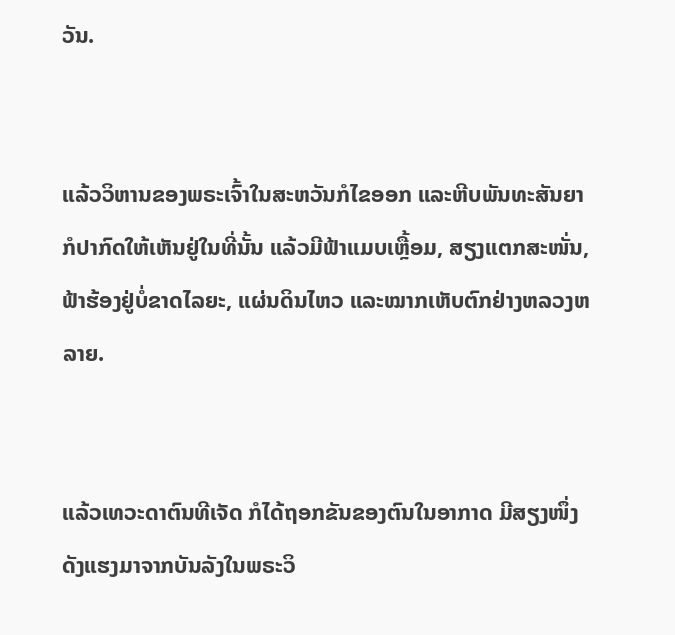ວັນ.


ແລ້ວວິຫານຂອງພຣະເຈົ້າໃນສະຫວັນກໍໄຂອອກ ແລະຫີບພັນທະສັນຍາ ກໍປາກົດໃຫ້ເຫັນຢູ່ໃນທີ່ນັ້ນ ແລ້ວມີຟ້າແມບເຫຼື້ອມ, ສຽງແຕກສະໜັ່ນ, ຟ້າຮ້ອງຢູ່ບໍ່ຂາດໄລຍະ, ແຜ່ນດິນໄຫວ ແລະໝາກເຫັບຕົກຢ່າງຫລວງຫລາຍ.


ແລ້ວເທວະດາຕົນທີເຈັດ ກໍໄດ້ຖອກຂັນຂອງຕົນໃນອາກາດ ມີສຽງໜຶ່ງດັງແຮງມາຈາກບັນລັງໃນພຣະວິ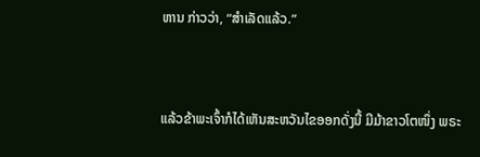ຫານ ກ່າວວ່າ, “ສຳເລັດແລ້ວ.”


ແລ້ວຂ້າພະເຈົ້າກໍໄດ້ເຫັນສະຫວັນໄຂອອກດັ່ງນີ້ ມີມ້າຂາວໂຕໜຶ່ງ ພຣະ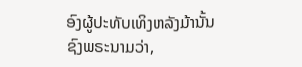ອົງຜູ້ປະທັບເທິງຫລັງມ້ານັ້ນ ຊົງພຣະນາມວ່າ,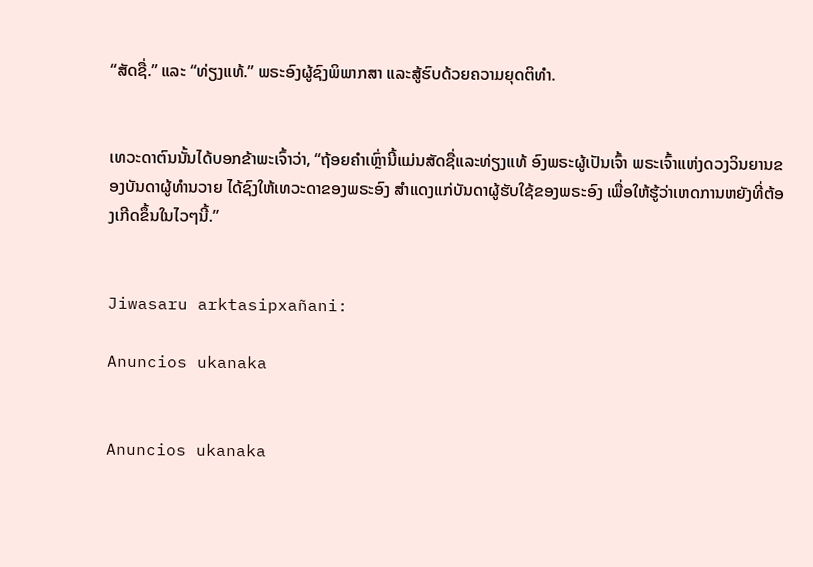“ສັດຊື່.” ແລະ “ທ່ຽງແທ້.” ພຣະອົງຜູ້ຊົງພິພາກສາ ແລະສູ້ຮົບດ້ວຍຄວາມຍຸດຕິທຳ.


ເທວະດາຕົນນັ້ນໄດ້ບອກຂ້າພະເຈົ້າວ່າ, “ຖ້ອຍຄຳເຫຼົ່ານີ້ແມ່ນສັດຊື່ແລະທ່ຽງແທ້ ອົງພຣະຜູ້ເປັນເຈົ້າ ພຣະເຈົ້າແຫ່ງດວງວິນຍານຂອງບັນດາຜູ້ທຳນວາຍ ໄດ້ຊົງໃຫ້ເທວະດາຂອງພຣະອົງ ສຳແດງແກ່ບັນດາຜູ້ຮັບໃຊ້ຂອງພຣະອົງ ເພື່ອໃຫ້ຮູ້ວ່າເຫດການຫຍັງທີ່ຕ້ອງເກີດຂຶ້ນໃນໄວໆນີ້.”


Jiwasaru arktasipxañani:

Anuncios ukanaka


Anuncios ukanaka